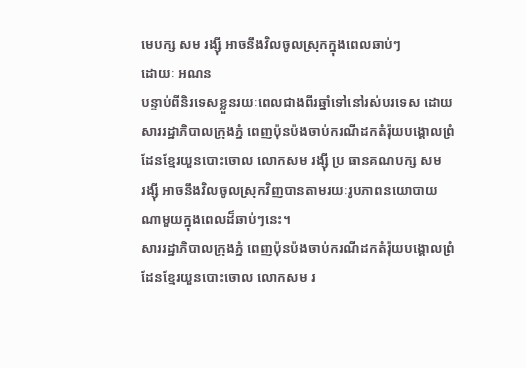មេបក្ស សម រង្ស៊ី អាចនឹងវិលចូលស្រុកក្នុងពេលឆាប់ៗ
ដោយៈ អណន
បន្ទាប់ពីនិរទេសខ្លួនរយៈពេលជាងពីរឆ្នាំទៅនៅរស់បរទេស ដោយ
សាររដ្ឋាភិបាលក្រុងភ្នំ ពេញប៉ុនប៉ងចាប់ករណីដកតំរ៉ុយបង្គោលព្រំ
ដែនខ្មែរយួនបោះចោល លោកសម រង្ស៊ី ប្រ ធានគណបក្ស សម
រង្ស៊ី អាចនឹងវិលចូលស្រុកវិញបានតាមរយៈរូបភាពនយោបាយ
ណាមួយក្នុងពេលដ៏ឆាប់ៗនេះ។
សាររដ្ឋាភិបាលក្រុងភ្នំ ពេញប៉ុនប៉ងចាប់ករណីដកតំរ៉ុយបង្គោលព្រំ
ដែនខ្មែរយួនបោះចោល លោកសម រ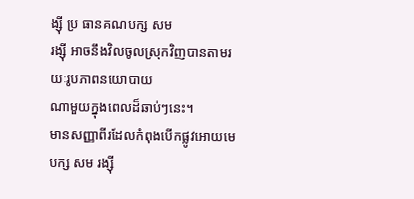ង្ស៊ី ប្រ ធានគណបក្ស សម
រង្ស៊ី អាចនឹងវិលចូលស្រុកវិញបានតាមរយៈរូបភាពនយោបាយ
ណាមួយក្នុងពេលដ៏ឆាប់ៗនេះ។
មានសញ្ញាពីរដែលកំពុងបើកផ្លូវអោយមេបក្ស សម រង្ស៊ី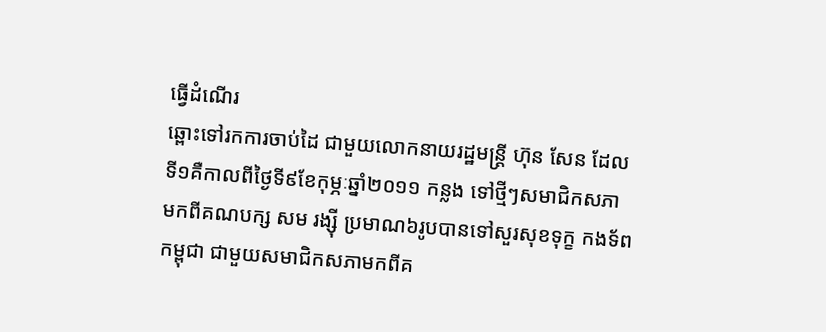ធ្វើដំណើរ
ឆ្ពោះទៅរកការចាប់ដៃ ជាមួយលោកនាយរដ្ឋមន្រ្តី ហ៊ុន សែន ដែល
ទី១គឺកាលពីថ្ងៃទី៩ខែកុម្ភៈឆ្នាំ២០១១ កន្លង ទៅថ្មីៗសមាជិកសភា
មកពីគណបក្ស សម រង្ស៊ី ប្រមាណ៦រូបបានទៅសួរសុខទុក្ខ កងទ័ព
កម្ពុជា ជាមួយសមាជិកសភាមកពីគ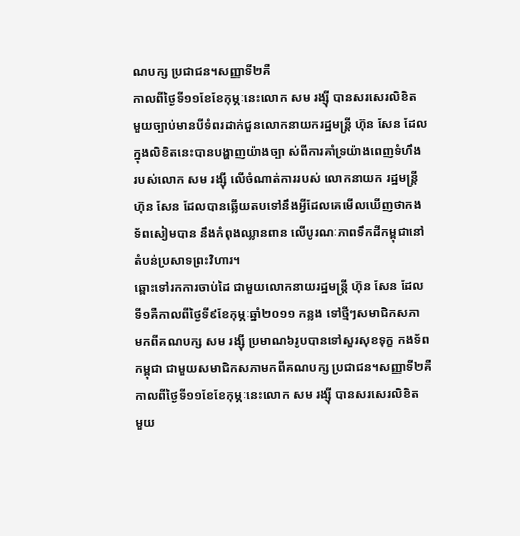ណបក្ស ប្រជាជន។សញ្ញាទី២គឺ
កាលពីថ្ងៃទី១១ខែខែកុម្ភៈនេះលោក សម រង្ស៊ី បានសរសេរលិខិត
មួយច្បាប់មានបីទំពរដាក់ជួនលោកនាយករដ្ឋមន្រ្តី ហ៊ុន សែន ដែល
ក្នុងលិខិតនេះបានបង្ហាញយ៉ាងច្បា ស់ពីការគាំទ្រយ៉ាងពេញទំហឹង
របស់លោក សម រង្ស៊ី លើចំណាត់ការរបស់ លោកនាយក រដ្ឋមន្រ្តី
ហ៊ុន សែន ដែលបានឆ្លើយតបទៅនឹងអ្វីដែលគេមើលឃើញថាកង
ទ័ពសៀមបាន នឹងកំពុងឈ្លានពាន លើបូរណៈភាពទឹកដីកម្ពុជានៅ
តំបន់ប្រសាទព្រះវិហារ។
ឆ្ពោះទៅរកការចាប់ដៃ ជាមួយលោកនាយរដ្ឋមន្រ្តី ហ៊ុន សែន ដែល
ទី១គឺកាលពីថ្ងៃទី៩ខែកុម្ភៈឆ្នាំ២០១១ កន្លង ទៅថ្មីៗសមាជិកសភា
មកពីគណបក្ស សម រង្ស៊ី ប្រមាណ៦រូបបានទៅសួរសុខទុក្ខ កងទ័ព
កម្ពុជា ជាមួយសមាជិកសភាមកពីគណបក្ស ប្រជាជន។សញ្ញាទី២គឺ
កាលពីថ្ងៃទី១១ខែខែកុម្ភៈនេះលោក សម រង្ស៊ី បានសរសេរលិខិត
មួយ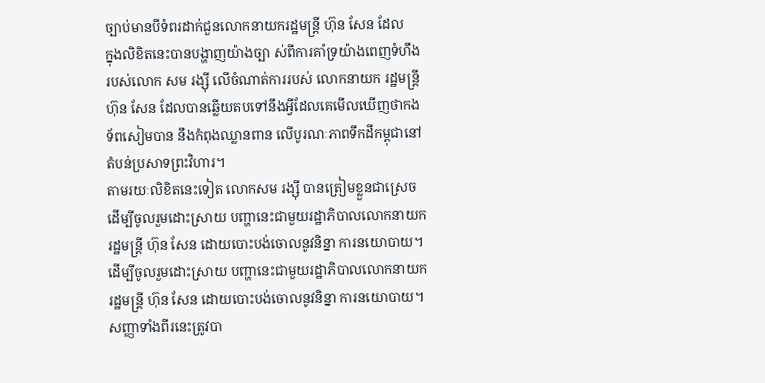ច្បាប់មានបីទំពរដាក់ជួនលោកនាយករដ្ឋមន្រ្តី ហ៊ុន សែន ដែល
ក្នុងលិខិតនេះបានបង្ហាញយ៉ាងច្បា ស់ពីការគាំទ្រយ៉ាងពេញទំហឹង
របស់លោក សម រង្ស៊ី លើចំណាត់ការរបស់ លោកនាយក រដ្ឋមន្រ្តី
ហ៊ុន សែន ដែលបានឆ្លើយតបទៅនឹងអ្វីដែលគេមើលឃើញថាកង
ទ័ពសៀមបាន នឹងកំពុងឈ្លានពាន លើបូរណៈភាពទឹកដីកម្ពុជានៅ
តំបន់ប្រសាទព្រះវិហារ។
តាមរយៈលិខិតនេះទៀត លោកសម រង្ស៊ី បានត្រៀមខ្លួនជាស្រេច
ដើម្បីចូលរួមដោះស្រាយ បញ្ហានេះជាមួយរដ្ឋាភិបាលលោកនាយក
រដ្ឋមន្រ្តី ហ៊ុន សែន ដោយបោះបង់ចោលនូវនិន្នា ការនយោបាយ។
ដើម្បីចូលរួមដោះស្រាយ បញ្ហានេះជាមួយរដ្ឋាភិបាលលោកនាយក
រដ្ឋមន្រ្តី ហ៊ុន សែន ដោយបោះបង់ចោលនូវនិន្នា ការនយោបាយ។
សញ្ញាទាំងពីរនេះត្រូវបា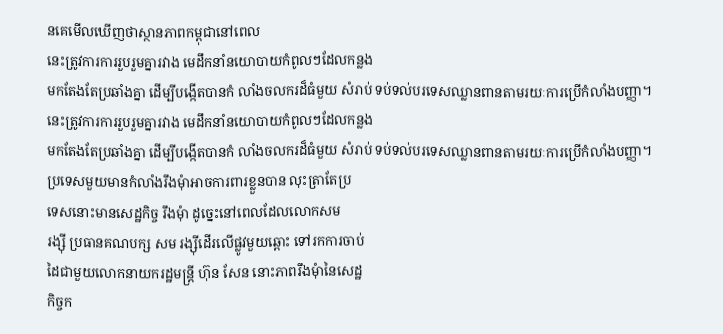នគេមើលឃើញថាស្ថានភាពកម្ពុជានៅពេល
នេះត្រូវការការរួបរួមគ្នារវាង មេដឹកនាំនយោបាយកំពូលៗដែលកន្លង
មកតែងតែប្រឆាំងគ្នា ដើម្បីបង្កើតបានកំ លាំងចលករដ៏ធំមួយ សំរាប់ ទប់ទល់បរទេសឈ្លានពានតាមរយៈការប្រើកំលាំងបញ្ញា។
នេះត្រូវការការរួបរួមគ្នារវាង មេដឹកនាំនយោបាយកំពូលៗដែលកន្លង
មកតែងតែប្រឆាំងគ្នា ដើម្បីបង្កើតបានកំ លាំងចលករដ៏ធំមួយ សំរាប់ ទប់ទល់បរទេសឈ្លានពានតាមរយៈការប្រើកំលាំងបញ្ញា។
ប្រទេសមួយមានកំលាំងរឹងមុំាអាចការពារខ្លួនបាន លុះត្រាតែប្រ
ទេសនោះមានសេដ្ឋកិច្ច រឹងមុំា ដូច្នេះនៅពេលដែលលោកសម
រង្ស៊ី ប្រធានគណបក្ស សម រង្ស៊ីដើរលើផ្លូវមួយឆ្ពោះ ទៅរកការចាប់
ដៃជាមួយលោកនាយករដ្ឋមន្រ្តី ហ៊ុន សែន នោះភាពរឹងមុំានៃសេដ្ឋ
កិច្ចក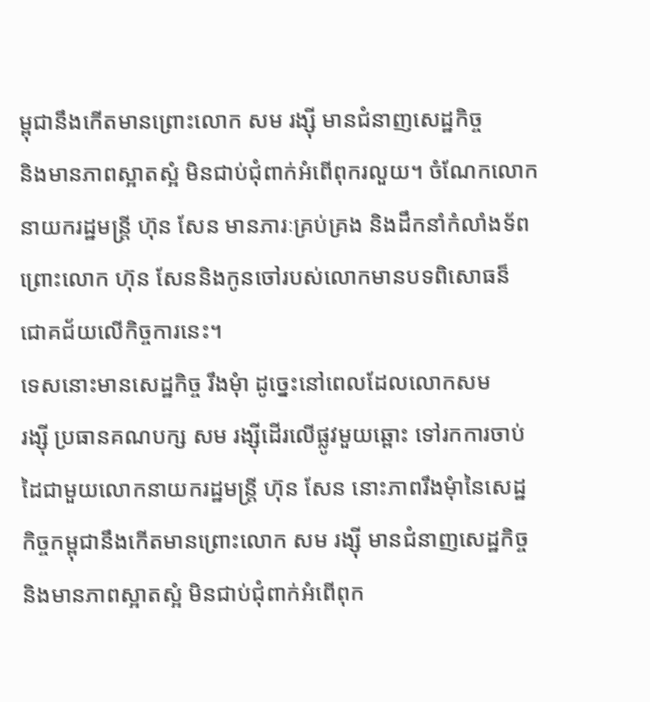ម្ពុជានឹងកើតមានព្រោះលោក សម រង្ស៊ី មានជំនាញសេដ្ឋកិច្ច
និងមានភាពស្អាតស្អំ មិនជាប់ជុំពាក់អំពើពុករលួយ។ ចំណែកលោក
នាយករដ្ឋមន្រ្តី ហ៊ុន សែន មានភារៈគ្រប់គ្រង និងដឹកនាំកំលាំងទ័ព
ព្រោះលោក ហ៊ុន សែននិងកូនចៅរបស់លោកមានបទពិសោធន៏
ជោគជ័យលើកិច្ចការនេះ។
ទេសនោះមានសេដ្ឋកិច្ច រឹងមុំា ដូច្នេះនៅពេលដែលលោកសម
រង្ស៊ី ប្រធានគណបក្ស សម រង្ស៊ីដើរលើផ្លូវមួយឆ្ពោះ ទៅរកការចាប់
ដៃជាមួយលោកនាយករដ្ឋមន្រ្តី ហ៊ុន សែន នោះភាពរឹងមុំានៃសេដ្ឋ
កិច្ចកម្ពុជានឹងកើតមានព្រោះលោក សម រង្ស៊ី មានជំនាញសេដ្ឋកិច្ច
និងមានភាពស្អាតស្អំ មិនជាប់ជុំពាក់អំពើពុក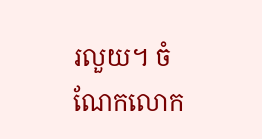រលួយ។ ចំណែកលោក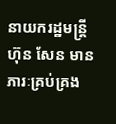នាយករដ្ឋមន្រ្តី ហ៊ុន សែន មានភារៈគ្រប់គ្រង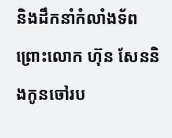និងដឹកនាំកំលាំងទ័ព
ព្រោះលោក ហ៊ុន សែននិងកូនចៅរប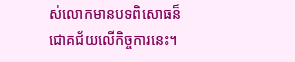ស់លោកមានបទពិសោធន៏
ជោគជ័យលើកិច្ចការនេះ។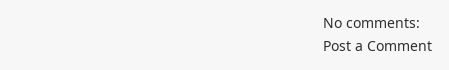No comments:
Post a Comment